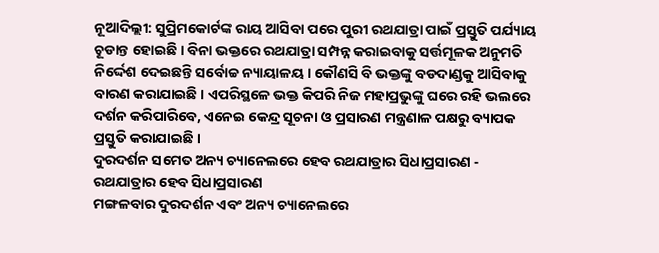ନୂଆଦିଲ୍ଲୀ: ସୁପ୍ରିମକୋର୍ଟଙ୍କ ରାୟ ଆସିବା ପରେ ପୁରୀ ରଥଯାତ୍ରା ପାଇଁ ପ୍ରସ୍ତୁତି ପର୍ଯ୍ୟାୟ ଚୂଡାନ୍ତ ହୋଇଛି । ବିନା ଭକ୍ତରେ ରଥଯାତ୍ରା ସମ୍ପନ୍ନ କରାଇବାକୁ ସର୍ତ୍ତମୂଳକ ଅନୁମତି ନିର୍ଦ୍ଦେଶ ଦେଇଛନ୍ତି ସର୍ବୋଚ୍ଚ ନ୍ୟାୟାଳୟ । କୌଣସି ବି ଭକ୍ତଙ୍କୁ ବଡଦାଣ୍ଡକୁ ଆସିବାକୁ ବାରଣ କରାଯାଇଛି । ଏପରିସ୍ଥଳେ ଭକ୍ତ କିପରି ନିଜ ମହାପ୍ରଭୁଙ୍କୁ ଘରେ ରହି ଭଲରେ ଦର୍ଶନ କରିପାରିବେ, ଏନେଇ କେନ୍ଦ୍ର ସୂଚନା ଓ ପ୍ରସାରଣ ମନ୍ତ୍ରଣାଳ ପକ୍ଷରୁ ବ୍ୟାପକ ପ୍ରସ୍ତୁତି କରାଯାଇଛି ।
ଦୁରଦର୍ଶନ ସମେତ ଅନ୍ୟ ଚ୍ୟାନେଲରେ ହେବ ରଥଯାତ୍ରାର ସିଧାପ୍ରସାରଣ - ରଥଯାତ୍ରାର ହେବ ସିଧାପ୍ରସାରଣ
ମଙ୍ଗଳବାର ଦୁରଦର୍ଶନ ଏବଂ ଅନ୍ୟ ଚ୍ୟାନେଲରେ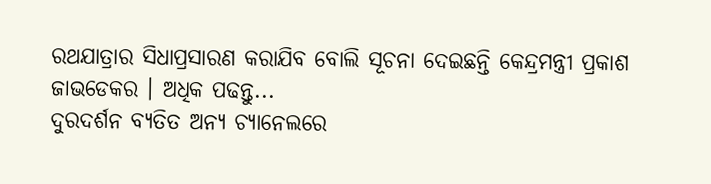ରଥଯାତ୍ରାର ସିଧାପ୍ରସାରଣ କରାଯିବ ବୋଲି ସୂଚନା ଦେଇଛନ୍ତି କେନ୍ଦ୍ରମନ୍ତ୍ରୀ ପ୍ରକାଶ ଜାଭଡେକର । ଅଧିକ ପଢନ୍ତୁ...
ଦୁରଦର୍ଶନ ବ୍ୟତିତ ଅନ୍ୟ ଚ୍ୟାନେଲରେ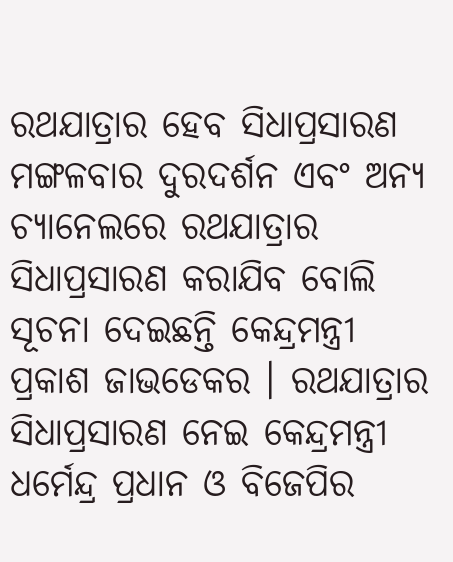ରଥଯାତ୍ରାର ହେବ ସିଧାପ୍ରସାରଣ
ମଙ୍ଗଳବାର ଦୁରଦର୍ଶନ ଏବଂ ଅନ୍ୟ ଚ୍ୟାନେଲରେ ରଥଯାତ୍ରାର ସିଧାପ୍ରସାରଣ କରାଯିବ ବୋଲି ସୂଚନା ଦେଇଛନ୍ତି କେନ୍ଦ୍ରମନ୍ତ୍ରୀ ପ୍ରକାଶ ଜାଭଡେକର । ରଥଯାତ୍ରାର ସିଧାପ୍ରସାରଣ ନେଇ କେନ୍ଦ୍ରମନ୍ତ୍ରୀ ଧର୍ମେନ୍ଦ୍ର ପ୍ରଧାନ ଓ ବିଜେପିର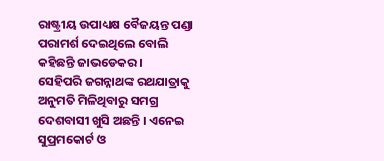ରାଷ୍ଟ୍ରୀୟ ଉପାଧ୍ୟକ୍ଷ ବୈଜୟନ୍ତ ପଣ୍ଡା ପରାମର୍ଶ ଦେଇଥିଲେ ବୋଲି କହିଛନ୍ତି ଜାଭଡେକର ।
ସେହିପରି ଜଗନ୍ନାଥଙ୍କ ରଥଯାତ୍ରାକୁ ଅନୁମତି ମିଳିଥିବାରୁ ସମଗ୍ର ଦେଶବାସୀ ଖୁସି ଅଛନ୍ତି । ଏନେଇ ସୁପ୍ରମକୋର୍ଟ ଓ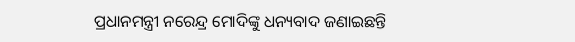ପ୍ରଧାନମନ୍ତ୍ରୀ ନରେନ୍ଦ୍ର ମୋଦିଙ୍କୁ ଧନ୍ୟବାଦ ଜଣାଇଛନ୍ତି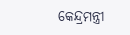କେନ୍ଦ୍ରମନ୍ତ୍ରୀ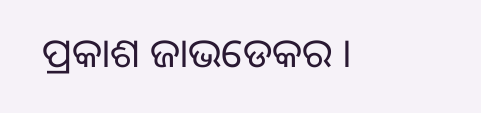ପ୍ରକାଶ ଜାଭଡେକର ।